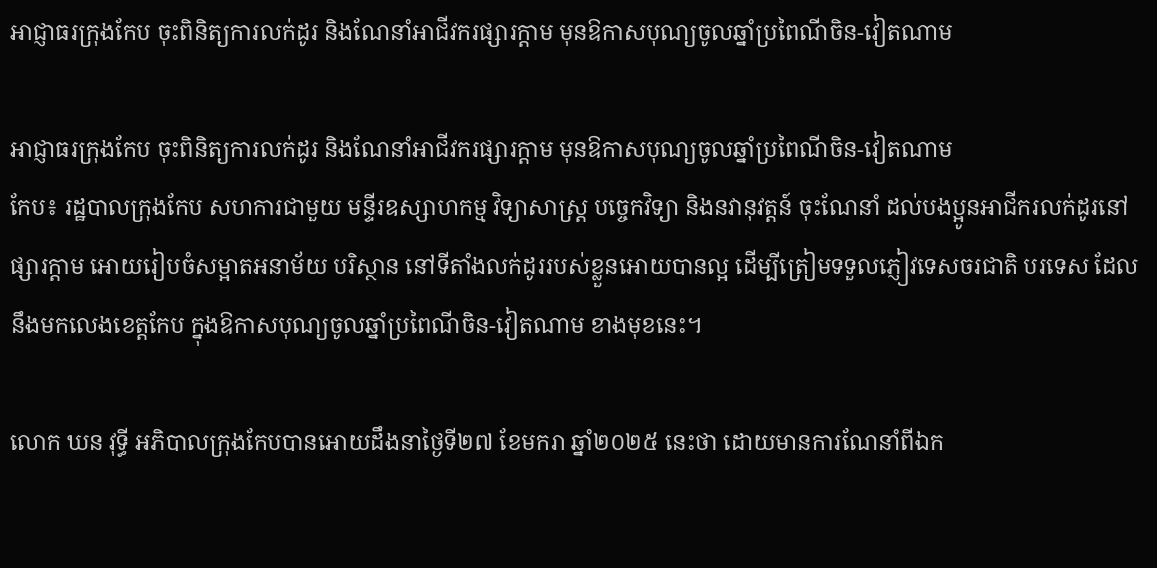អាជ្ញាធរក្រុងកែប ចុះពិនិត្យការលក់ដូរ និងណែនាំអាជីវករផ្សារក្តាម មុនឱកាសបុណ្យចូលឆ្នាំប្រពៃណីចិន-វៀតណាម

អាជ្ញាធរក្រុងកែប ចុះពិនិត្យការលក់ដូរ និងណែនាំអាជីវករផ្សារក្តាម មុនឱកាសបុណ្យចូលឆ្នាំប្រពៃណីចិន-វៀតណាម
កែប៖ រដ្ឋបាលក្រុងកែប សហការជាមួយ មន្ទីរឧស្សាហកម្ម វិទ្យាសាស្ត្រ បច្ចេកវិទ្យា និងនវានុវត្តន៍ ចុះណែនាំ ដល់បងប្អូនអាជីករលក់ដូរនៅផ្សារក្តាម អោយរៀបចំសម្អាតអនាម័យ បរិស្ថាន នៅទីតាំងលក់ដូររបស់ខ្លួនអោយបានល្អ ដើម្បីត្រៀមទទួលភ្ញៀវទេសចរជាតិ បរទេស ដែលនឹងមកលេងខេត្តកែប ក្នុងឱកាសបុណ្យចូលឆ្នាំប្រពៃណីចិន-វៀតណាម ខាងមុខនេះ។

លោក ឃន វុទ្ធី អភិបាលក្រុងកែបបានអោយដឹងនាថ្ងៃទី២៧ ខែមករា ឆ្នាំ២០២៥ នេះថា ដោយមានការណែនាំពីឯក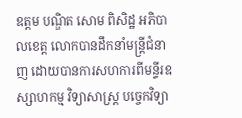ឧត្តម បណ្ឌិត សោម ពិសិដ្ឋ អភិបាលខេត្ត លោកបានដឹកនាំមន្រ្តីជំនាញ ដោយបានការសហការពីមន្ទីរឧស្សាហកម្ម វិទ្យាសាស្ត្រ បច្ចេកវិទ្យា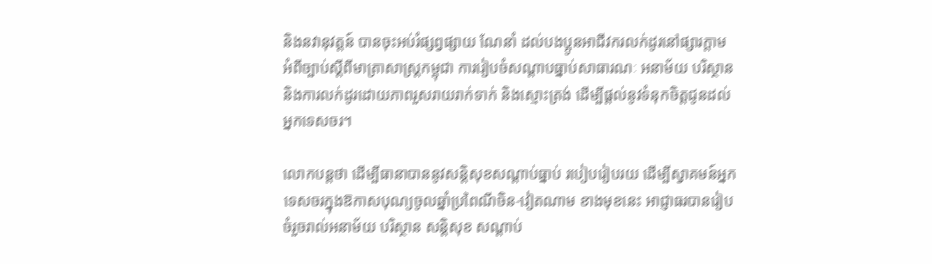និងនវានុវត្តន៍ បានចុះអប់រំផ្សព្វផ្សាយ ណែនាំ ដល់បងប្អូនអាជីវករលក់ដូរនៅផ្សារក្តាម អំពីច្បាប់ស្ដីពីមាត្រាសាស្ត្រកម្ពុជា ការរៀបចំសណ្តាបធ្នាប់សាធារណៈ អនាម័យ បរិស្ថាន និងការលក់ដូរដោយភាពរួសរាយរាក់ទាក់ និងស្មោះត្រង់ ដើម្បីផ្តល់នូវទំនុកចិត្តជូនដល់អ្នកទេសចរ។

លោកបន្ដថា ដើម្បីធានាបាននូវសន្ដិសុខសណ្ដាប់ធ្នាប់ របៀបរៀបរយ ដើម្បីស្វាគមន៍អ្នកទេសចរក្នុងឱកាសបុណ្យចូលឆ្នាំប្រពៃណីចិន-វៀតណាម ខាងមុខនេះ អាជ្ញាធរបានរៀបចំរួចរាល់អនាម័យ បរិស្ថាន សន្ដិសុខ សណ្ដាប់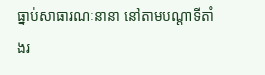ធ្នាប់សាធារណៈនានា នៅតាមបណ្តាទីតាំងរ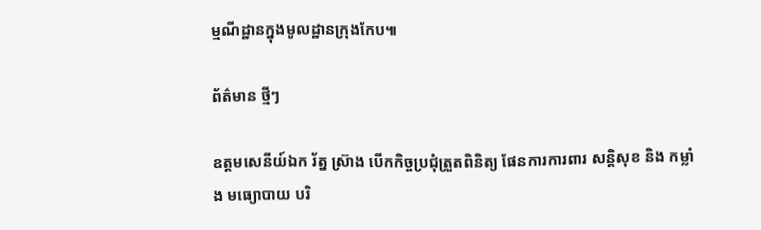ម្មណីដ្ឋានក្នុងមូលដ្ឋានក្រុងកែប៕

ព័ត៌មាន ថ្មីៗ

ឧត្តមសេនីយ៍ឯក រ័ត្ន ស្រ៊ាង បើកកិច្ចប្រជុំត្រួតពិនិត្យ ផែនការការពារ សន្តិសុខ និង កម្លាំង មធ្យោបាយ បរិ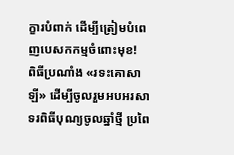ក្ខារបំពាក់ ដើម្បីត្រៀមបំពេញបេសកកម្មចំពោះមុខ!
ពិធីប្រណាំង «រទះគោសាឡី» ដើម្បីចូលរួមអបអរសាទរពិធីបុណ្យចូលឆ្នាំថ្មី ប្រពៃ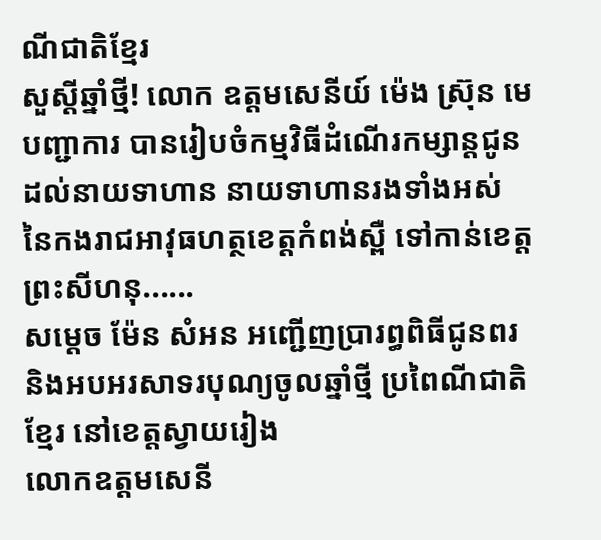ណីជាតិខ្មែរ
សួស្តីឆ្នាំថ្មី! លោក ឧត្តមសេនីយ៍ ម៉េង ស្រ៊ុន មេបញ្ជាការ បានរៀបចំកម្មវិធីដំណើរកម្សាន្តជូនដល់នាយទាហាន នាយទាហានរងទាំងអស់ នៃកងរាជអាវុធហត្ថខេត្តកំពង់ស្ពឺ ទៅកាន់ខេត្តព្រះសីហនុ......
សម្តេច ម៉ែន សំអន អញ្ជើញប្រារព្ធពិធីជូនពរ និងអបអរសាទរបុណ្យចូលឆ្នាំថ្មី ប្រពៃណីជាតិខ្មែរ នៅខេត្តស្វាយរៀង
លោកឧត្តមសេនី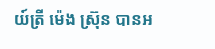យ៍ត្រី ម៉េង ស្រ៊ុន បានអ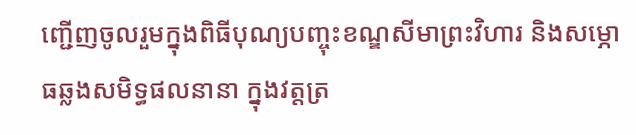ញ្ជើញចូលរួមក្នុងពិធីបុណ្យបញ្ចុះខណ្ឌសីមាព្រះវិហារ និងសម្ភោធឆ្លងសមិទ្ធផលនានា ក្នុងវត្តត្រ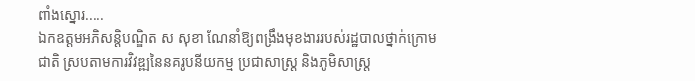ពាំងស្នោរ.....
ឯកឧត្តមអភិសន្តិបណ្ឌិត ស សុខា ណែនាំឱ្យពង្រឹងមុខងាររបស់រដ្ឋបាលថ្នាក់ក្រោមជាតិ ស្របតាមការវិវឌ្ឍនៃនគរូបនីយកម្ម ប្រជាសាស្ត្រ និងភូមិសាស្ត្រ